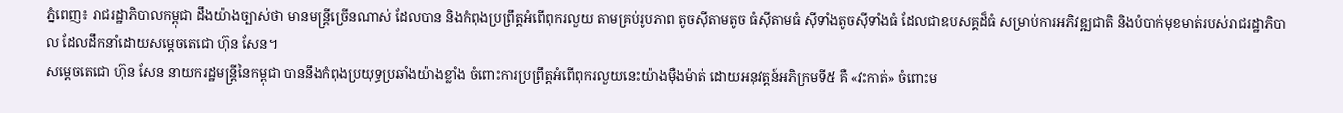ភ្នំពេញ៖ រាជរដ្ឋាភិបាលកម្ពុជា ដឹងយ៉ាងច្បាស់ថា មានមន្ត្រីច្រើនណាស់ ដែលបាន និងកំពុងប្រព្រឹត្តអំពើពុករលួយ តាមគ្រប់រូបភាព តូចស៊ីតាមតូច ធំស៊ីតាមធំ ស៊ីទាំងតូចស៊ីទាំងធំ ដែលជាឧបសគ្គដ៏ធំ សម្រាប់ការអភិវឌ្ឍជាតិ និងបំបាក់មុខមាត់របស់រាជរដ្ឋាភិបាល ដែលដឹកនាំដោយសម្តេចតេជោ ហ៊ុន សែន។
សម្តេចតេជោ ហ៊ុន សែន នាយករដ្ឋមន្ត្រីនៃកម្ពុជា បាននឹងកំពុងប្រយុទ្ធប្រឆាំងយ៉ាងខ្លាំង ចំពោះការប្រព្រឹត្តអំពើពុករលួយនេះយ៉ាងម៉ឺងម៉ាត់ ដោយអនុវត្តន៍អភិក្រមទី៥ គឺ «វះកាត់» ចំពោះម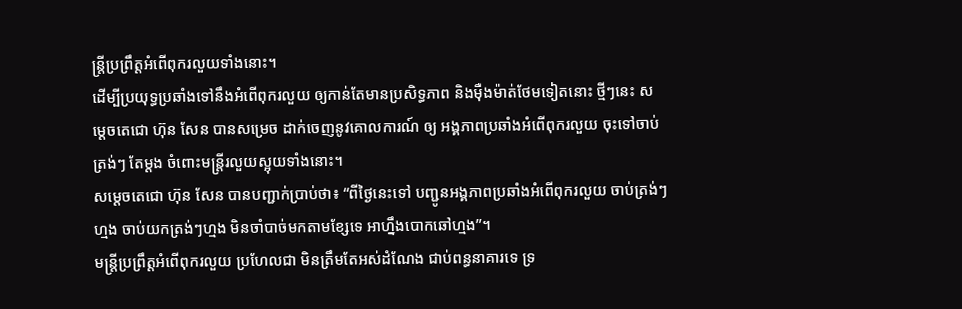ន្ត្រីប្រព្រឹត្តអំពើពុករលួយទាំងនោះ។
ដើម្បីប្រយុទ្ធប្រឆាំងទៅនឹងអំពើពុករលួយ ឲ្យកាន់តែមានប្រសិទ្ធភាព និងម៉ឺងម៉ាត់ថែមទៀតនោះ ថ្មីៗនេះ សម្តេចតេជោ ហ៊ុន សែន បានសម្រេច ដាក់ចេញនូវគោលការណ៍ ឲ្យ អង្គភាពប្រឆាំងអំពើពុករលួយ ចុះទៅចាប់ត្រង់ៗ តែម្ដង ចំពោះមន្ត្រីរលួយស្អុយទាំងនោះ។
សម្តេចតេជោ ហ៊ុន សែន បានបញ្ជាក់ប្រាប់ថា៖ “ពីថ្ងៃនេះទៅ បញ្ជូនអង្គភាពប្រឆាំងអំពើពុករលួយ ចាប់ត្រង់ៗហ្មង ចាប់យកត្រង់ៗហ្មង មិនចាំបាច់មកតាមខ្សែទេ អាហ្នឹងបោកឆៅហ្មង”។
មន្ត្រីប្រព្រឹត្តអំពើពុករលួយ ប្រហែលជា មិនត្រឹមតែអស់ដំណែង ជាប់ពន្ធនាគារទេ ទ្រ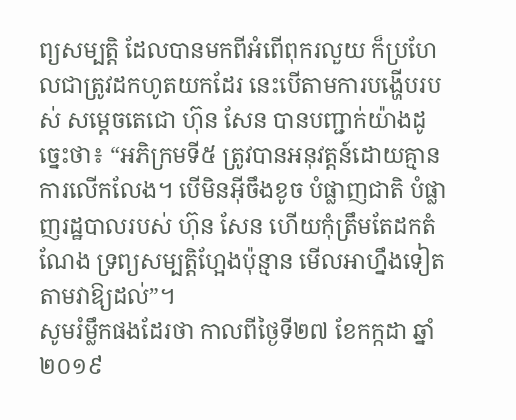ព្យសម្បត្តិ ដែលបានមកពីអំពើពុករលួយ ក៏ប្រហែលជាត្រូវដកហូតយកដែរ នេះបើតាមការបង្ហើបរបស់ សម្ដេចតេជោ ហ៊ុន សែន បានបញ្ជាក់យ៉ាងដូច្នេះថា៖ “អភិក្រមទី៥ ត្រូវបានអនុវត្តន៍ដោយគ្មានការលើកលែង។ បើមិនអ៊ីចឹងខូច បំផ្លាញជាតិ បំផ្លាញរដ្ឋបាលរបស់ ហ៊ុន សែន ហើយកុំត្រឹមតែដកតំណែង ទ្រព្យសម្បត្តិហ្អែងប៉ុន្មាន មើលអាហ្នឹងទៀត តាមវាឱ្យដល់”។
សូមរំម្លឹកផងដែរថា កាលពីថ្ងៃទី២៧ ខែកក្កដា ឆ្នាំ២០១៩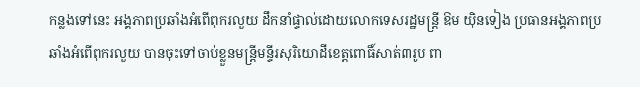កន្លងទៅនេះ អង្គភាពប្រឆាំងអំពើពុករលួយ ដឹកនាំផ្ទាល់ដោយលោកទេសរដ្ឋមន្ត្រី ឱម យ៉ិនទៀង ប្រធានអង្គភាពប្រឆាំងអំពើពុករលួយ បានចុះទៅចាប់ខ្លួនមន្ត្រីមន្ទីរសុរិយោដីខេត្តពោធិ៍សាត់៣រូប ពា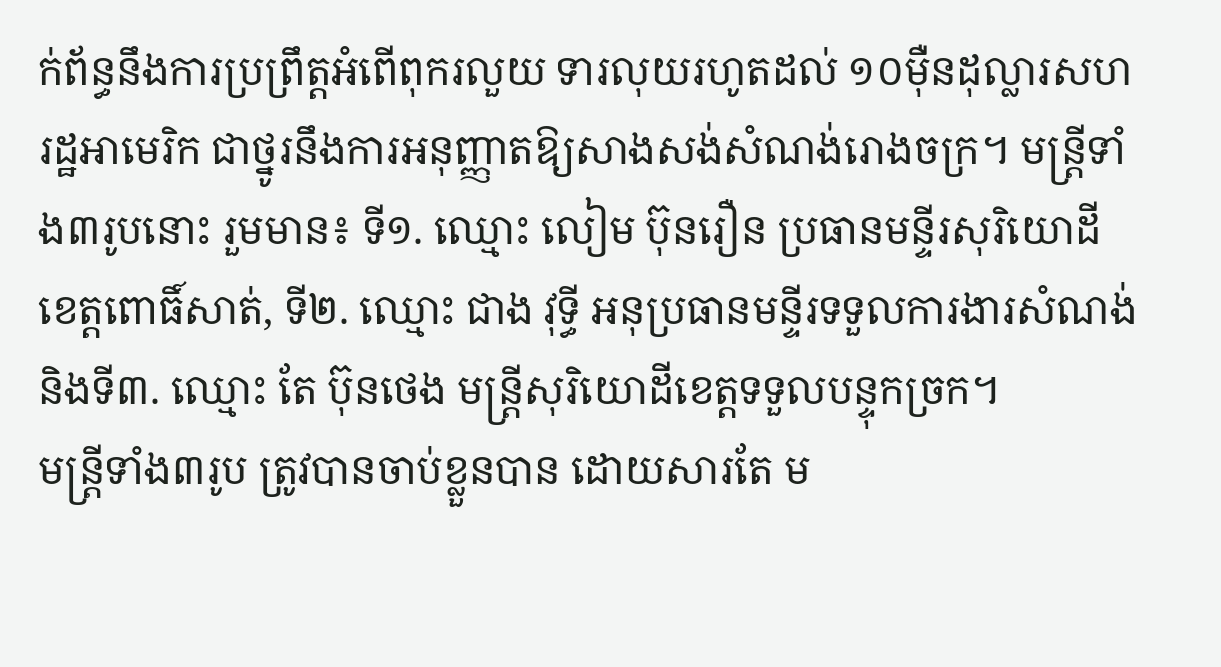ក់ព័ន្ធនឹងការប្រព្រឹត្តអំពើពុករលួយ ទារលុយរហូតដល់ ១០ម៉ឺនដុល្លារសហរដ្ឋអាមេរិក ជាថ្នូរនឹងការអនុញ្ញាតឱ្យសាងសង់សំណង់រោងចក្រ។ មន្ត្រីទាំង៣រូបនោះ រួមមាន៖ ទី១. ឈ្មោះ លៀម ប៊ុនរឿន ប្រធានមន្ទីរសុរិយោដីខេត្តពោធិ៍សាត់, ទី២. ឈ្មោះ ជាង វុទ្ធី អនុប្រធានមន្ទីរទទួលការងារសំណង់ និងទី៣. ឈ្មោះ តែ ប៊ុនថេង មន្ត្រីសុរិយោដីខេត្តទទួលបន្ទុកច្រក។
មន្ត្រីទាំង៣រូប ត្រូវបានចាប់ខ្លួនបាន ដោយសារតែ ម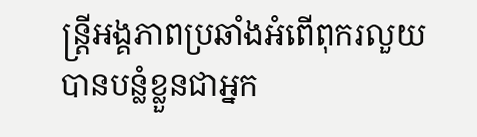ន្ត្រីអង្គភាពប្រឆាំងអំពើពុករលួយ បានបន្លំខ្លួនជាអ្នក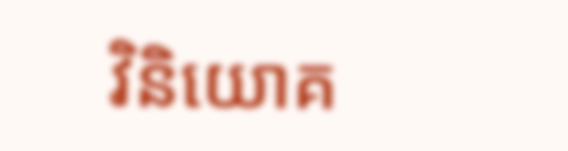វិនិយោគ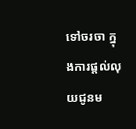ទៅចរចា ក្នុងការផ្តល់លុយជូនម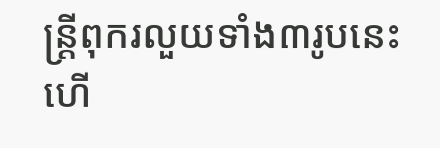ន្ត្រីពុករលួយទាំង៣រូបនេះ ហើ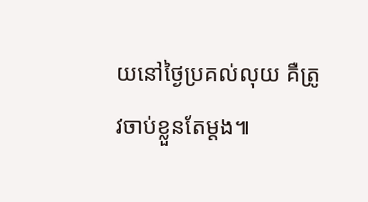យនៅថ្ងៃប្រគល់លុយ គឺត្រូវចាប់ខ្លួនតែម្តង៕